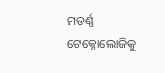ମଡର୍ଣ୍ଣ ଟେକ୍ନୋଲୋଜିକୁ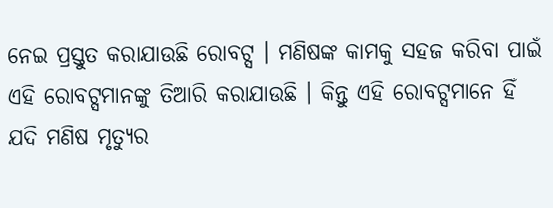ନେଇ ପ୍ରସ୍ତୁତ କରାଯାଉଛି ରୋବଟ୍ସ । ମଣିଷଙ୍କ କାମକୁ ସହଜ କରିବା ପାଇଁ ଏହି ରୋବଟ୍ସମାନଙ୍କୁ ତିଆରି କରାଯାଉଛି । କିନ୍ତୁ ଏହି ରୋବଟ୍ସମାନେ ହିଁ ଯଦି ମଣିଷ ମୃତ୍ୟୁର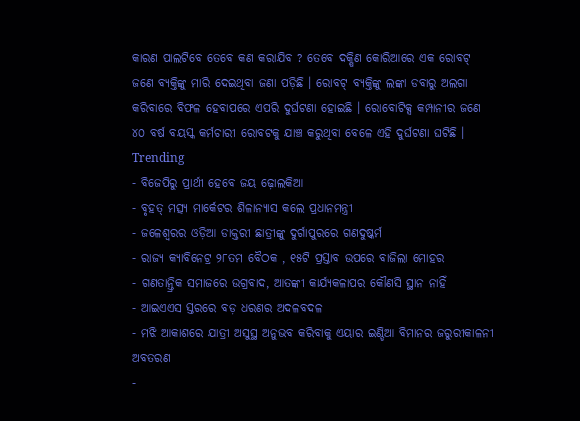କାରଣ ପାଲଟିବେ ତେବେ କଣ କରାଯିବ ? ତେବେ ଦକ୍ଷିଣ କୋରିଆରେ ଏକ ରୋବଟ୍ ଜଣେ ବ୍ୟକ୍ତିଙ୍କୁ ମାରି ଦେଇଥିବା ଜଣା ପଡ଼ିଛି । ରୋବଟ୍ ବ୍ୟକ୍ତିଙ୍କୁ ଲଙ୍କା ଡବାରୁ ଅଲଗା କରିବାରେ ବିଫଳ ହେବାପରେ ଏପରି ଦୁର୍ଘଟଣା ହୋଇଛି । ରୋବୋଟିକ୍ସ କମ୍ପାନୀର ଜଣେ ୪୦ ବର୍ଷ ବୟସ୍କ କର୍ମଚାରୀ ରୋବଟକୁ ଯାଞ୍ଚ କରୁଥିବା ବେଳେ ଏହି ଦୁର୍ଘଟଣା ଘଟିଛି ।
Trending
- ବିଜେପିରୁ ପ୍ରାର୍ଥୀ ହେବେ ଜୟ ଢ଼ୋଲକିଆ
- ବୃହତ୍ ମତ୍ସ୍ୟ ମାର୍କେଟର ଶିଳାନ୍ୟାସ କଲେ ପ୍ରଧାନମନ୍ତ୍ରୀ
- ଜଳେଶ୍ୱରର ଓଡ଼ିଆ ଡାକ୍ତରୀ ଛାତ୍ରୀଙ୍କୁ ଦୁର୍ଗାପୁରରେ ଗଣଦୁଷ୍କର୍ମ
- ରାଜ୍ୟ କ୍ୟାବିନେଟ୍ର ୨୮ତମ ବୈଠକ , ୧୫ଟି ପ୍ରସ୍ତାବ ଉପରେ ବାଜିଲା ମୋହର
- ଗଣତାନ୍ତ୍ରିକ ସମାଜରେ ଉଗ୍ରବାଦ, ଆତଙ୍କୀ କାର୍ଯ୍ୟକଳାପର କୌଣସି ସ୍ଥାନ ନାହିଁ
- ଆଇଏଏସ ସ୍ତରରେ ବଡ଼ ଧରଣର ଅଦଳବଦଳ
- ମଝି ଆକାଶରେ ଯାତ୍ରୀ ଅସୁସ୍ଥ ଅନୁଭବ କରିବାକୁ ଏୟାର ଇଣ୍ଡିଆ ବିମାନର ଜରୁରୀକାଳନୀ ଅବତରଣ
-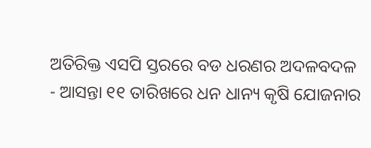ଅତିରିକ୍ତ ଏସପି ସ୍ତରରେ ବଡ ଧରଣର ଅଦଳବଦଳ
- ଆସନ୍ତା ୧୧ ତାରିଖରେ ଧନ ଧାନ୍ୟ କୃଷି ଯୋଜନାର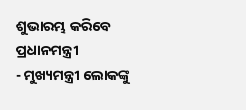ଶୁଭାରମ୍ଭ କରିବେ ପ୍ରଧାନମନ୍ତ୍ରୀ
- ମୁଖ୍ୟମନ୍ତ୍ରୀ ଲୋକଙ୍କୁ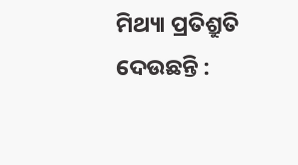ମିଥ୍ୟା ପ୍ରତିଶ୍ରୁତି ଦେଉଛନ୍ତି :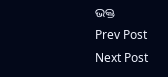ଭକ୍ତ
Prev Post
Next Post